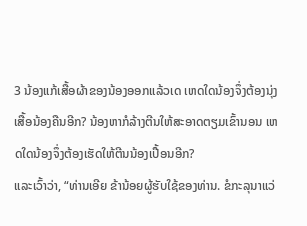3 ນ້ອງແກ້ເສື້ອຜ້າຂອງນ້ອງອອກແລ້ວເດ ເຫດໃດນ້ອງຈຶ່ງຕ້ອງນຸ່ງເສື້ອນ້ອງຄືນອີກ? ນ້ອງຫາກໍລ້າງຕີນໃຫ້ສະອາດຕຽມເຂົ້ານອນ ເຫດໃດນ້ອງຈຶ່ງຕ້ອງເຮັດໃຫ້ຕີນນ້ອງເປື້ອນອີກ?
ແລະເວົ້າວ່າ, “ທ່ານເອີຍ ຂ້ານ້ອຍຜູ້ຮັບໃຊ້ຂອງທ່ານ. ຂໍກະລຸນາແວ່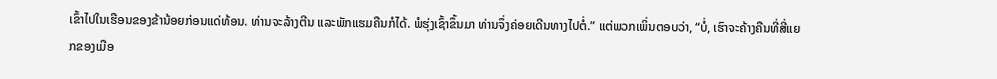ເຂົ້າໄປໃນເຮືອນຂອງຂ້ານ້ອຍກ່ອນແດ່ທ້ອນ. ທ່ານຈະລ້າງຕີນ ແລະພັກແຮມຄືນກໍໄດ້. ພໍຮຸ່ງເຊົ້າຂຶ້ນມາ ທ່ານຈຶ່ງຄ່ອຍເດີນທາງໄປຕໍ່.” ແຕ່ພວກເພິ່ນຕອບວ່າ, “ບໍ່, ເຮົາຈະຄ້າງຄືນທີ່ສີ່ແຍກຂອງເມືອ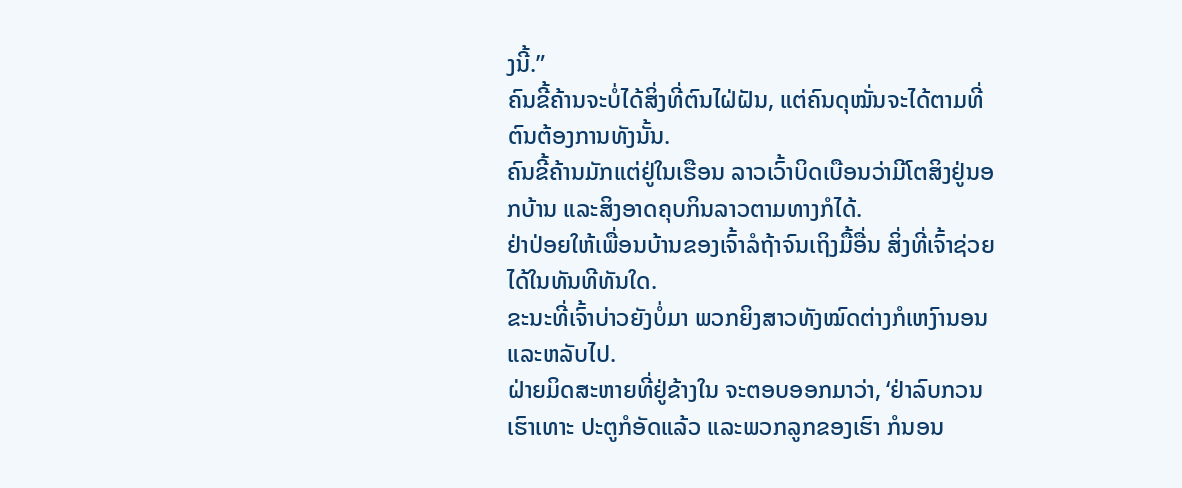ງນີ້.”
ຄົນຂີ້ຄ້ານຈະບໍ່ໄດ້ສິ່ງທີ່ຕົນໄຝ່ຝັນ, ແຕ່ຄົນດຸໝັ່ນຈະໄດ້ຕາມທີ່ຕົນຕ້ອງການທັງນັ້ນ.
ຄົນຂີ້ຄ້ານມັກແຕ່ຢູ່ໃນເຮືອນ ລາວເວົ້າບິດເບືອນວ່າມີໂຕສິງຢູ່ນອກບ້ານ ແລະສິງອາດຄຸບກິນລາວຕາມທາງກໍໄດ້.
ຢ່າປ່ອຍໃຫ້ເພື່ອນບ້ານຂອງເຈົ້າລໍຖ້າຈົນເຖິງມື້ອື່ນ ສິ່ງທີ່ເຈົ້າຊ່ວຍໄດ້ໃນທັນທີທັນໃດ.
ຂະນະທີ່ເຈົ້າບ່າວຍັງບໍ່ມາ ພວກຍິງສາວທັງໝົດຕ່າງກໍເຫງົານອນ ແລະຫລັບໄປ.
ຝ່າຍມິດສະຫາຍທີ່ຢູ່ຂ້າງໃນ ຈະຕອບອອກມາວ່າ, ‘ຢ່າລົບກວນເຮົາເທາະ ປະຕູກໍອັດແລ້ວ ແລະພວກລູກຂອງເຮົາ ກໍນອນ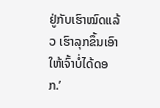ຢູ່ກັບເຮົາໝົດແລ້ວ ເຮົາລຸກຂຶ້ນເອົາໃຫ້ເຈົ້າບໍ່ໄດ້ດອກ.’